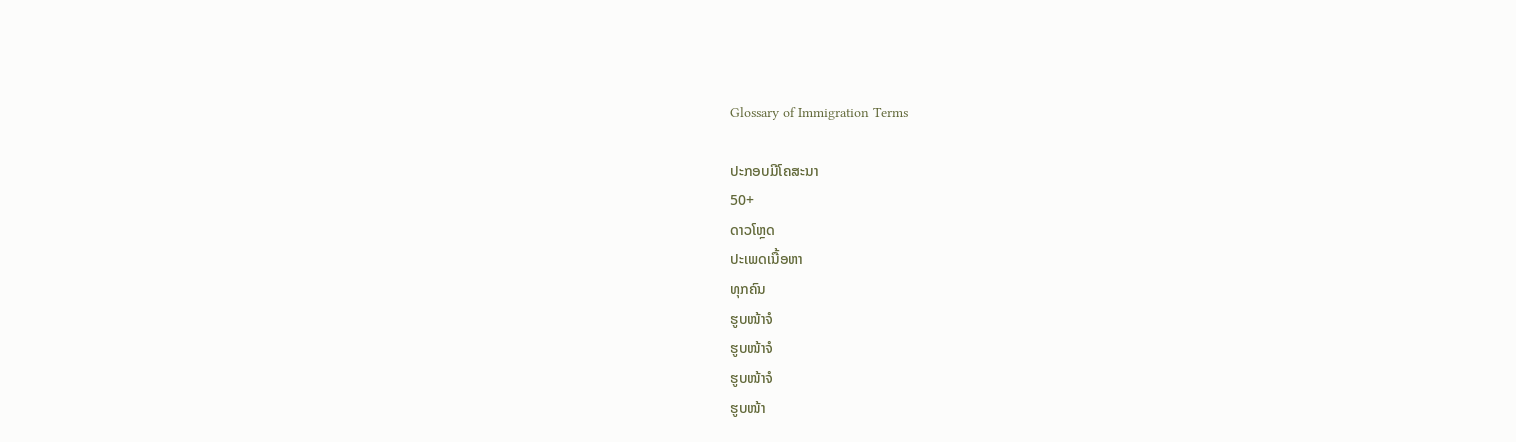Glossary of Immigration Terms

ປະກອບມີໂຄສະນາ
50+
ດາວໂຫຼດ
ປະເພດເນື້ອຫາ
ທຸກຄົນ
ຮູບໜ້າຈໍ
ຮູບໜ້າຈໍ
ຮູບໜ້າຈໍ
ຮູບໜ້າ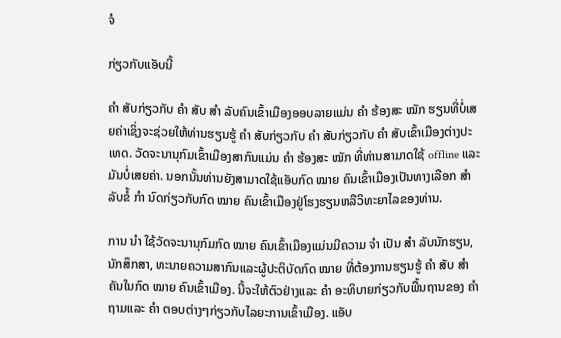ຈໍ

ກ່ຽວກັບແອັບນີ້

ຄຳ ສັບກ່ຽວກັບ ຄຳ ສັບ ສຳ ລັບຄົນເຂົ້າເມືອງອອບລາຍແມ່ນ ຄຳ ຮ້ອງສະ ໝັກ ຮຽນທີ່ບໍ່ເສຍຄ່າເຊິ່ງຈະຊ່ວຍໃຫ້ທ່ານຮຽນຮູ້ ຄຳ ສັບກ່ຽວກັບ ຄຳ ສັບກ່ຽວກັບ ຄຳ ສັບເຂົ້າເມືອງຕ່າງປະເທດ. ວັດຈະນານຸກົມເຂົ້າເມືອງສາກົນແມ່ນ ຄຳ ຮ້ອງສະ ໝັກ ທີ່ທ່ານສາມາດໃຊ້ offline ແລະມັນບໍ່ເສຍຄ່າ. ນອກນັ້ນທ່ານຍັງສາມາດໃຊ້ແອັບກົດ ໝາຍ ຄົນເຂົ້າເມືອງເປັນທາງເລືອກ ສຳ ລັບຂໍ້ ກຳ ນົດກ່ຽວກັບກົດ ໝາຍ ຄົນເຂົ້າເມືອງຢູ່ໂຮງຮຽນຫລືວິທະຍາໄລຂອງທ່ານ.

ການ ນຳ ໃຊ້ວັດຈະນານຸກົມກົດ ໝາຍ ຄົນເຂົ້າເມືອງແມ່ນມີຄວາມ ຈຳ ເປັນ ສຳ ລັບນັກຮຽນ, ນັກສຶກສາ, ທະນາຍຄວາມສາກົນແລະຜູ້ປະຕິບັດກົດ ໝາຍ ທີ່ຕ້ອງການຮຽນຮູ້ ຄຳ ສັບ ສຳ ຄັນໃນກົດ ໝາຍ ຄົນເຂົ້າເມືອງ. ນີ້ຈະໃຫ້ຕົວຢ່າງແລະ ຄຳ ອະທິບາຍກ່ຽວກັບພື້ນຖານຂອງ ຄຳ ຖາມແລະ ຄຳ ຕອບຕ່າງໆກ່ຽວກັບໄລຍະການເຂົ້າເມືອງ. ແອັບ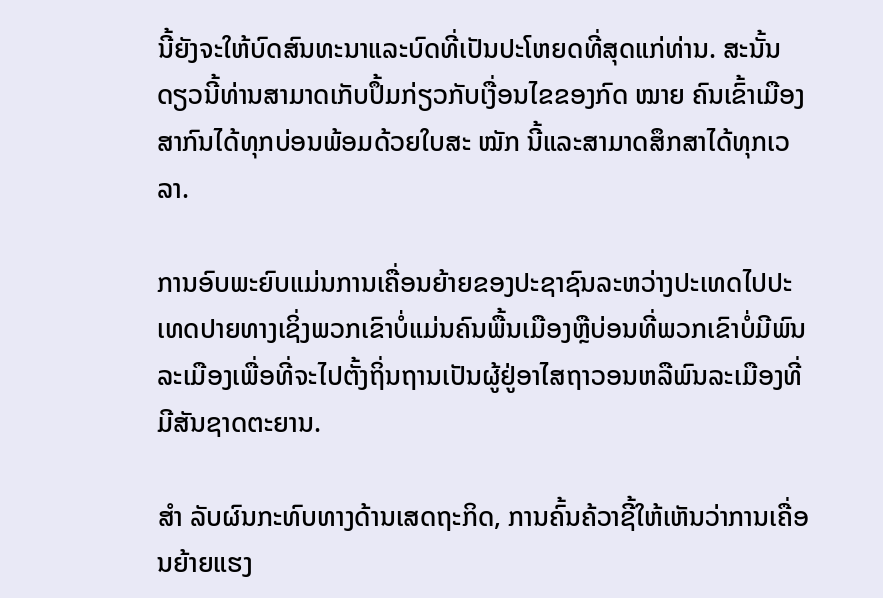ນີ້ຍັງຈະໃຫ້ບົດສົນທະນາແລະບົດທີ່ເປັນປະໂຫຍດທີ່ສຸດແກ່ທ່ານ. ສະນັ້ນດຽວນີ້ທ່ານສາມາດເກັບປຶ້ມກ່ຽວກັບເງື່ອນໄຂຂອງກົດ ໝາຍ ຄົນເຂົ້າເມືອງສາກົນໄດ້ທຸກບ່ອນພ້ອມດ້ວຍໃບສະ ໝັກ ນີ້ແລະສາມາດສຶກສາໄດ້ທຸກເວລາ.

ການອົບພະຍົບແມ່ນການເຄື່ອນຍ້າຍຂອງປະຊາຊົນລະຫວ່າງປະເທດໄປປະເທດປາຍທາງເຊິ່ງພວກເຂົາບໍ່ແມ່ນຄົນພື້ນເມືອງຫຼືບ່ອນທີ່ພວກເຂົາບໍ່ມີພົນລະເມືອງເພື່ອທີ່ຈະໄປຕັ້ງຖິ່ນຖານເປັນຜູ້ຢູ່ອາໄສຖາວອນຫລືພົນລະເມືອງທີ່ມີສັນຊາດຕະຍານ.

ສຳ ລັບຜົນກະທົບທາງດ້ານເສດຖະກິດ, ການຄົ້ນຄ້ວາຊີ້ໃຫ້ເຫັນວ່າການເຄື່ອນຍ້າຍແຮງ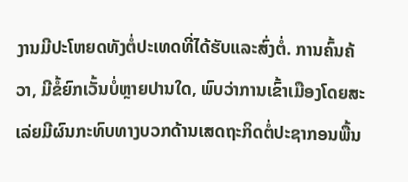ງານມີປະໂຫຍດທັງຕໍ່ປະເທດທີ່ໄດ້ຮັບແລະສົ່ງຕໍ່. ການຄົ້ນຄ້ວາ, ມີຂໍ້ຍົກເວັ້ນບໍ່ຫຼາຍປານໃດ, ພົບວ່າການເຂົ້າເມືອງໂດຍສະເລ່ຍມີຜົນກະທົບທາງບວກດ້ານເສດຖະກິດຕໍ່ປະຊາກອນພື້ນ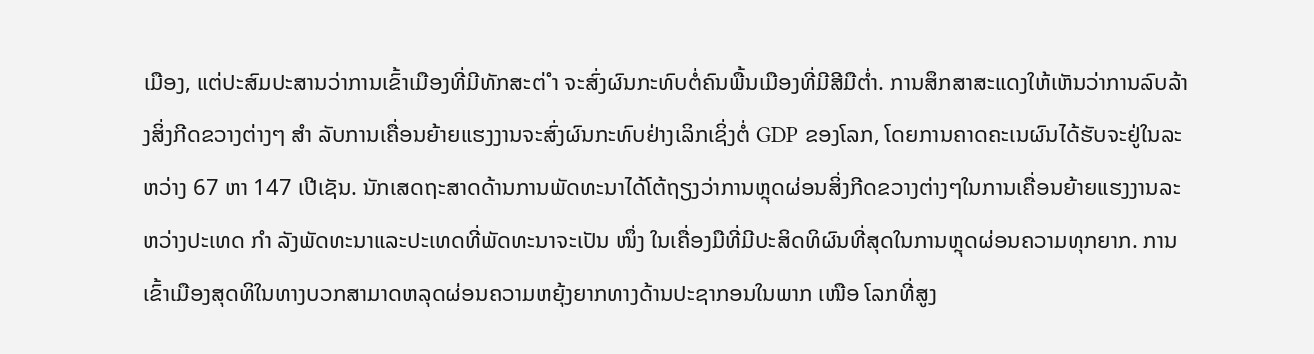ເມືອງ, ແຕ່ປະສົມປະສານວ່າການເຂົ້າເມືອງທີ່ມີທັກສະຕ່ ຳ ຈະສົ່ງຜົນກະທົບຕໍ່ຄົນພື້ນເມືອງທີ່ມີສີມືຕໍ່າ. ການສຶກສາສະແດງໃຫ້ເຫັນວ່າການລົບລ້າງສິ່ງກີດຂວາງຕ່າງໆ ສຳ ລັບການເຄື່ອນຍ້າຍແຮງງານຈະສົ່ງຜົນກະທົບຢ່າງເລິກເຊິ່ງຕໍ່ GDP ຂອງໂລກ, ໂດຍການຄາດຄະເນຜົນໄດ້ຮັບຈະຢູ່ໃນລະຫວ່າງ 67 ຫາ 147 ເປີເຊັນ. ນັກເສດຖະສາດດ້ານການພັດທະນາໄດ້ໂຕ້ຖຽງວ່າການຫຼຸດຜ່ອນສິ່ງກີດຂວາງຕ່າງໆໃນການເຄື່ອນຍ້າຍແຮງງານລະຫວ່າງປະເທດ ກຳ ລັງພັດທະນາແລະປະເທດທີ່ພັດທະນາຈະເປັນ ໜຶ່ງ ໃນເຄື່ອງມືທີ່ມີປະສິດທິຜົນທີ່ສຸດໃນການຫຼຸດຜ່ອນຄວາມທຸກຍາກ. ການເຂົ້າເມືອງສຸດທິໃນທາງບວກສາມາດຫລຸດຜ່ອນຄວາມຫຍຸ້ງຍາກທາງດ້ານປະຊາກອນໃນພາກ ເໜືອ ໂລກທີ່ສູງ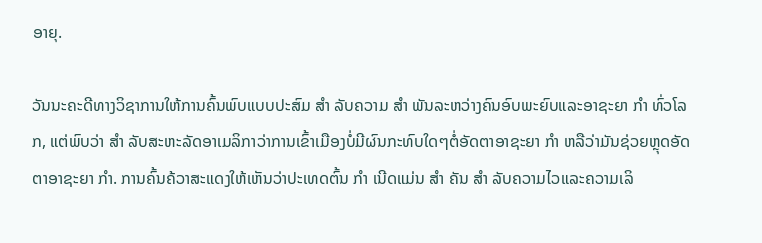ອາຍຸ.

ວັນນະຄະດີທາງວິຊາການໃຫ້ການຄົ້ນພົບແບບປະສົມ ສຳ ລັບຄວາມ ສຳ ພັນລະຫວ່າງຄົນອົບພະຍົບແລະອາຊະຍາ ກຳ ທົ່ວໂລກ, ແຕ່ພົບວ່າ ສຳ ລັບສະຫະລັດອາເມລິກາວ່າການເຂົ້າເມືອງບໍ່ມີຜົນກະທົບໃດໆຕໍ່ອັດຕາອາຊະຍາ ກຳ ຫລືວ່າມັນຊ່ວຍຫຼຸດອັດຕາອາຊະຍາ ກຳ. ການຄົ້ນຄ້ວາສະແດງໃຫ້ເຫັນວ່າປະເທດຕົ້ນ ກຳ ເນີດແມ່ນ ສຳ ຄັນ ສຳ ລັບຄວາມໄວແລະຄວາມເລິ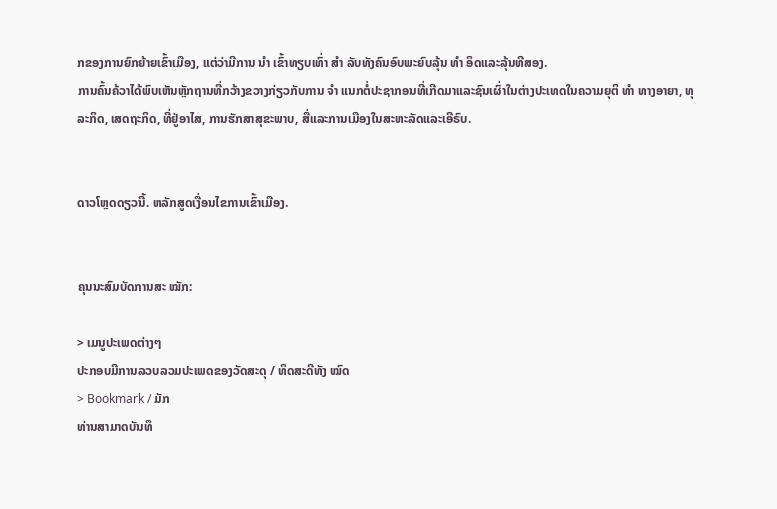ກຂອງການຍົກຍ້າຍເຂົ້າເມືອງ, ແຕ່ວ່າມີການ ນຳ ເຂົ້າທຽບເທົ່າ ສຳ ລັບທັງຄົນອົບພະຍົບລຸ້ນ ທຳ ອິດແລະລຸ້ນທີສອງ.
ການຄົ້ນຄ້ວາໄດ້ພົບເຫັນຫຼັກຖານທີ່ກວ້າງຂວາງກ່ຽວກັບການ ຈຳ ແນກຕໍ່ປະຊາກອນທີ່ເກີດມາແລະຊົນເຜົ່າໃນຕ່າງປະເທດໃນຄວາມຍຸຕິ ທຳ ທາງອາຍາ, ທຸລະກິດ, ເສດຖະກິດ, ທີ່ຢູ່ອາໄສ, ການຮັກສາສຸຂະພາບ, ສື່ແລະການເມືອງໃນສະຫະລັດແລະເອີຣົບ.


ດາວໂຫຼດດຽວນີ້. ຫລັກສູດເງື່ອນໄຂການເຂົ້າເມືອງ.


ຄຸນນະສົມບັດການສະ ໝັກ:

> ເມນູປະເພດຕ່າງໆ
ປະກອບມີການລວບລວມປະເພດຂອງວັດສະດຸ / ທິດສະດີທັງ ໝົດ
> Bookmark / ມັກ
ທ່ານສາມາດບັນທຶ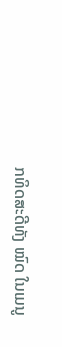ກທິດສະດີທັງ ໝົດ ໃນເມນູ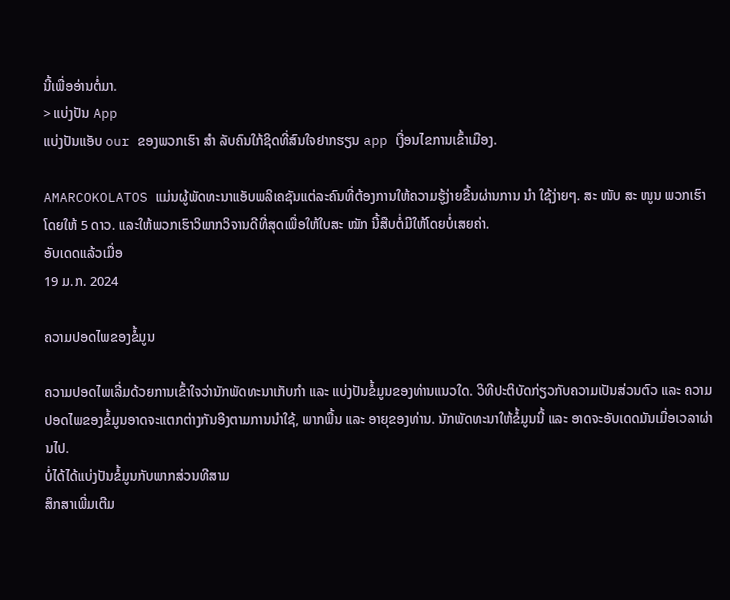ນີ້ເພື່ອອ່ານຕໍ່ມາ.
> ແບ່ງປັນ App
ແບ່ງປັນແອັບ our ຂອງພວກເຮົາ ສຳ ລັບຄົນໃກ້ຊິດທີ່ສົນໃຈຢາກຮຽນ app ເງື່ອນໄຂການເຂົ້າເມືອງ.

AMARCOKOLATOS ແມ່ນຜູ້ພັດທະນາແອັບພລິເຄຊັນແຕ່ລະຄົນທີ່ຕ້ອງການໃຫ້ຄວາມຮູ້ງ່າຍຂື້ນຜ່ານການ ນຳ ໃຊ້ງ່າຍໆ. ສະ ໜັບ ສະ ໜູນ ພວກເຮົາໂດຍໃຫ້ 5 ດາວ. ແລະໃຫ້ພວກເຮົາວິພາກວິຈານດີທີ່ສຸດເພື່ອໃຫ້ໃບສະ ໝັກ ນີ້ສືບຕໍ່ມີໃຫ້ໂດຍບໍ່ເສຍຄ່າ.
ອັບເດດແລ້ວເມື່ອ
19 ມ.ກ. 2024

ຄວາມປອດໄພຂອງຂໍ້ມູນ

ຄວາມປອດໄພເລີ່ມດ້ວຍການເຂົ້າໃຈວ່ານັກພັດທະນາເກັບກຳ ແລະ ແບ່ງປັນຂໍ້ມູນຂອງທ່ານແນວໃດ. ວິທີປະຕິບັດກ່ຽວກັບຄວາມເປັນສ່ວນຕົວ ແລະ ຄວາມປອດໄພຂອງຂໍ້ມູນອາດຈະແຕກຕ່າງກັນອີງຕາມການນຳໃຊ້, ພາກພື້ນ ແລະ ອາຍຸຂອງທ່ານ. ນັກພັດທະນາໃຫ້ຂໍ້ມູນນີ້ ແລະ ອາດຈະອັບເດດມັນເມື່ອເວລາຜ່ານໄປ.
ບໍ່ໄດ້ໄດ້ແບ່ງປັນຂໍ້ມູນກັບພາກສ່ວນທີສາມ
ສຶກສາເພີ່ມເຕີມ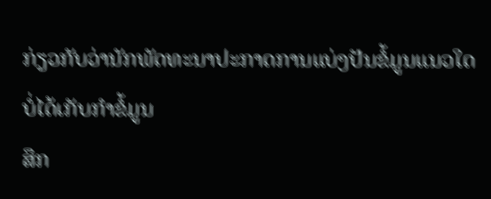ກ່ຽວກັບວ່ານັກພັດທະນາປະກາດການແບ່ງປັນຂໍ້ມູນແນວໃດ
ບໍ່ໄດ້ເກັບກຳຂໍ້ມູນ
ສຶກ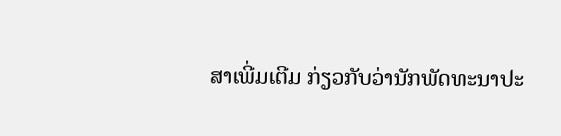ສາເພີ່ມເຕີມ ກ່ຽວກັບວ່ານັກພັດທະນາປະ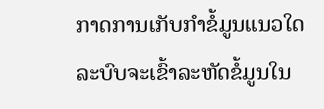ກາດການເກັບກຳຂໍ້ມູນແນວໃດ
ລະບົບຈະເຂົ້າລະຫັດຂໍ້ມູນໃນ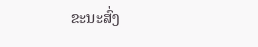ຂະນະສົ່ງ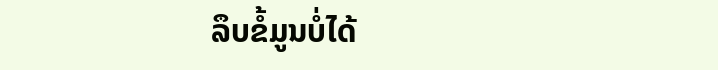ລຶບຂໍ້ມູນບໍ່ໄດ້